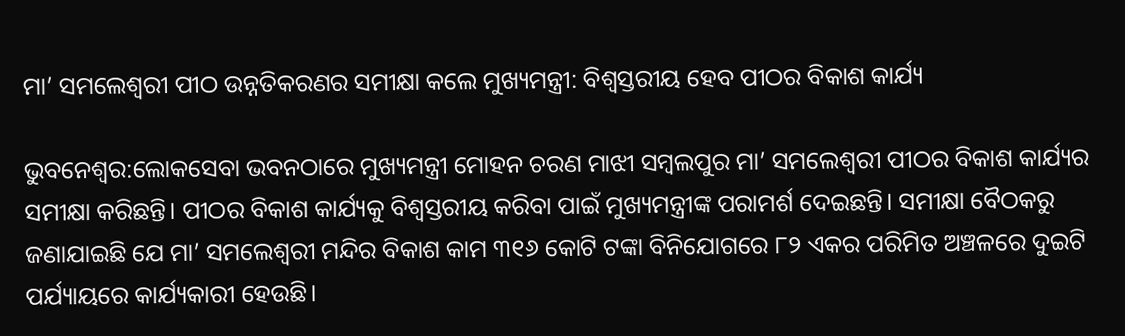ମା’ ସମଲେଶ୍ୱରୀ ପୀଠ ଉନ୍ନତିକରଣର ସମୀକ୍ଷା କଲେ ମୁଖ୍ୟମନ୍ତ୍ରୀ: ବିଶ୍ୱସ୍ତରୀୟ ହେବ ପୀଠର ବିକାଶ କାର୍ଯ୍ୟ

ଭୁବନେଶ୍ୱର:ଲୋକସେବା ଭବନଠାରେ ମୁଖ୍ୟମନ୍ତ୍ରୀ ମୋହନ ଚରଣ ମାଝୀ ସମ୍ବଲପୁର ମା’ ସମଲେଶ୍ୱରୀ ପୀଠର ବିକାଶ କାର୍ଯ୍ୟର ସମୀକ୍ଷା କରିଛନ୍ତି। ପୀଠର ବିକାଶ କାର୍ଯ୍ୟକୁ ବିଶ୍ୱସ୍ତରୀୟ କରିବା ପାଇଁ ମୁଖ୍ୟମନ୍ତ୍ରୀଙ୍କ ପରାମର୍ଶ ଦେଇଛନ୍ତି। ସମୀକ୍ଷା ବୈଠକରୁ ଜଣାଯାଇଛି ଯେ ମା’ ସମଲେଶ୍ୱରୀ ମନ୍ଦିର ବିକାଶ କାମ ୩୧୬ କୋଟି ଟଙ୍କା ବିନିଯୋଗରେ ୮୨ ଏକର ପରିମିତ ଅଞ୍ଚଳରେ ଦୁଇଟି ପର୍ଯ୍ୟାୟରେ କାର୍ଯ୍ୟକାରୀ ହେଉଛି।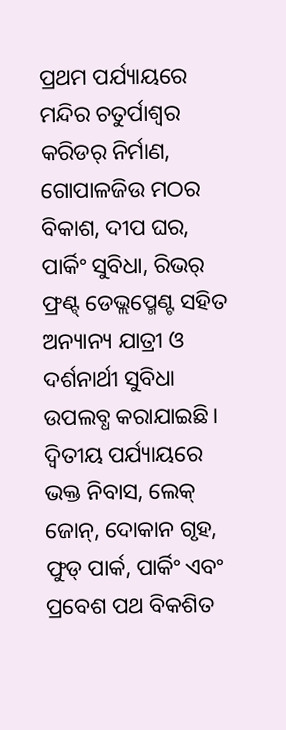ପ୍ରଥମ ପର୍ଯ୍ୟାୟରେ ମନ୍ଦିର ଚତୁର୍ପାଶ୍ୱର କରିଡର୍ ନିର୍ମାଣ, ଗୋପାଳଜିଉ ମଠର ବିକାଶ, ଦୀପ ଘର, ପାର୍କିଂ ସୁବିଧା, ରିଭର୍ ଫ୍ରଣ୍ଟ୍ ଡେଭ୍ଲପ୍ମେଣ୍ଟ ସହିତ ଅନ୍ୟାନ୍ୟ ଯାତ୍ରୀ ଓ ଦର୍ଶନାର୍ଥୀ ସୁବିଧା ଉପଲବ୍ଧ କରାଯାଇଛି। ଦ୍ୱିତୀୟ ପର୍ଯ୍ୟାୟରେ ଭକ୍ତ ନିବାସ, ଲେକ୍ ଜୋନ୍, ଦୋକାନ ଗୃହ, ଫୁଡ୍ ପାର୍କ, ପାର୍କିଂ ଏବଂ ପ୍ରବେଶ ପଥ ବିକଶିତ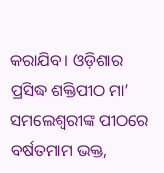କରାଯିବ। ଓଡ଼ିଶାର ପ୍ରସିଦ୍ଧ ଶକ୍ତିପୀଠ ମା’ ସମଲେଶ୍ୱରୀଙ୍କ ପୀଠରେ ବର୍ଷତମାମ ଭକ୍ତ,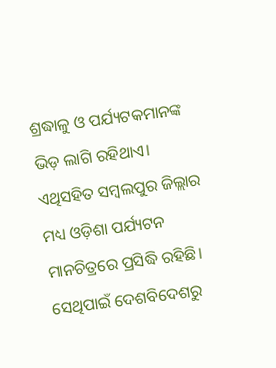ଶ୍ରଦ୍ଧାଳୁ ଓ ପର୍ଯ୍ୟଟକମାନଙ୍କ ଭିଡ଼ ଲାଗି ରହିଥାଏ। ଏଥିସହିତ ସମ୍ବଲପୁର ଜିଲ୍ଲାର ମଧ୍ୟ ଓଡ଼ିଶା ପର୍ଯ୍ୟଟନ ମାନଚିତ୍ରରେ ପ୍ରସିଦ୍ଧି ରହିଛି। ସେଥିପାଇଁ ଦେଶବିଦେଶରୁ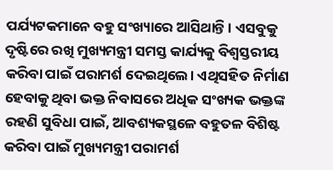ପର୍ଯ୍ୟଟକମାନେ ବହୁ ସଂଖ୍ୟାରେ ଆସିଥାନ୍ତି। ଏସବୁକୁ ଦୃଷ୍ଟିରେ ରଖି ମୁଖ୍ୟମନ୍ତ୍ରୀ ସମସ୍ତ କାର୍ଯ୍ୟକୁ ବିଶ୍ୱସ୍ତରୀୟ କରିବା ପାଇଁ ପରାମର୍ଶ ଦେଇଥିଲେ। ଏଥିସହିତ ନିର୍ମାଣ ହେବାକୁ ଥିବା ଭକ୍ତ ନିବାସରେ ଅଧିକ ସଂଖ୍ୟକ ଭକ୍ତଙ୍କ ରହଣି ସୁବିଧା ପାଇଁ, ଆବଶ୍ୟକସ୍ଥଳେ ବହୁତଳ ବିଶିଷ୍ଟ କରିବା ପାଇଁ ମୁଖ୍ୟମନ୍ତ୍ରୀ ପରାମର୍ଶ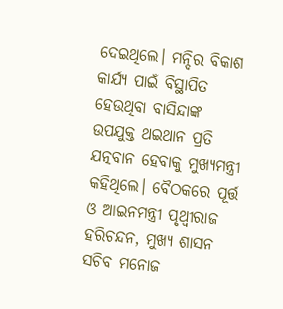ଦେଇଥିଲେ। ମନ୍ଦିର ବିକାଶ କାର୍ଯ୍ୟ ପାଇଁ ବିସ୍ଥାପିତ ହେଉଥିବା ବାସିନ୍ଦାଙ୍କ ଉପଯୁକ୍ତ ଥଇଥାନ ପ୍ରତି ଯତ୍ନବାନ ହେବାକୁ ମୁଖ୍ୟମନ୍ତ୍ରୀ କହିଥିଲେ। ବୈଠକରେ ପୂର୍ତ୍ତ ଓ ଆଇନମନ୍ତ୍ରୀ ପୃଥ୍ୱୀରାଜ ହରିଚନ୍ଦନ, ମୁଖ୍ୟ ଶାସନ ସଚିବ ମନୋଜ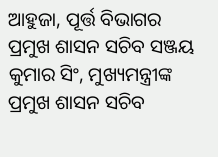ଆହୁଜା, ପୂର୍ତ୍ତ ବିଭାଗର ପ୍ରମୁଖ ଶାସନ ସଚିବ ସଞ୍ଜୟ କୁମାର ସିଂ, ମୁଖ୍ୟମନ୍ତ୍ରୀଙ୍କ ପ୍ରମୁଖ ଶାସନ ସଚିବ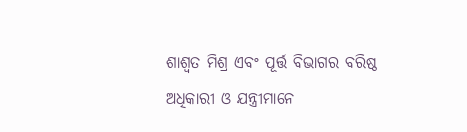ଶାଶ୍ୱତ ମିଶ୍ର ଏବଂ ପୂର୍ତ୍ତ ବିଭାଗର ବରିଷ୍ଠ ଅଧିକାରୀ ଓ ଯନ୍ତ୍ରୀମାନେ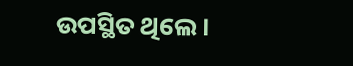ଉପସ୍ଥିତ ଥିଲେ।